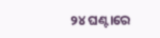୨୪ ଘଣ୍ଟାରେ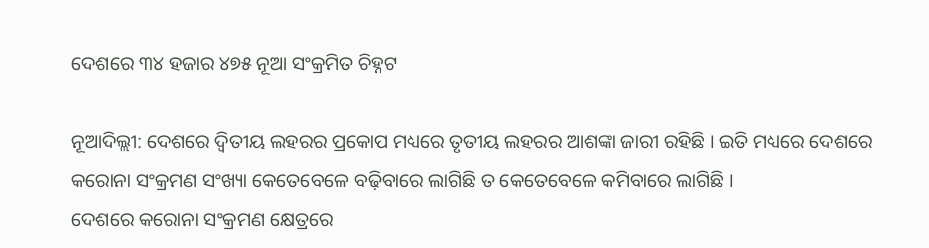ଦେଶରେ ୩୪ ହଜାର ୪୭୫ ନୂଆ ସଂକ୍ରମିତ ଚିହ୍ନଟ

ନୂଆଦିଲ୍ଲୀ: ଦେଶରେ ଦ୍ୱିତୀୟ ଲହରର ପ୍ରକୋପ ମଧ୍ୟରେ ତୃତୀୟ ଲହରର ଆଶଙ୍କା ଜାରୀ ରହିଛି । ଇତି ମଧ୍ୟରେ ଦେଶରେ କରୋନା ସଂକ୍ରମଣ ସଂଖ୍ୟା କେତେବେଳେ ବଢ଼ିବାରେ ଲାଗିଛି ତ କେତେବେଳେ କମିବାରେ ଲାଗିଛି ।
ଦେଶରେ କରୋନା ସଂକ୍ରମଣ କ୍ଷେତ୍ରରେ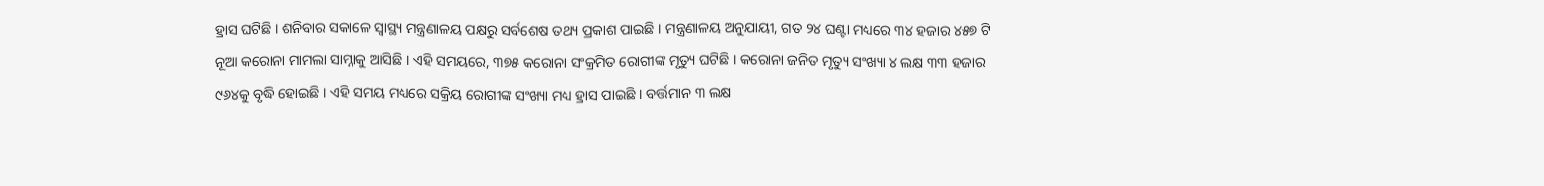ହ୍ରାସ ଘଟିଛି । ଶନିବାର ସକାଳେ ସ୍ୱାସ୍ଥ୍ୟ ମନ୍ତ୍ରଣାଳୟ ପକ୍ଷରୁ ସର୍ବଶେଷ ତଥ୍ୟ ପ୍ରକାଶ ପାଇଛି । ମନ୍ତ୍ରଣାଳୟ ଅନୁଯାୟୀ, ଗତ ୨୪ ଘଣ୍ଟା ମଧ୍ୟରେ ୩୪ ହଜାର ୪୫୭ ଟି ନୂଆ କରୋନା ମାମଲା ସାମ୍ନାକୁ ଆସିଛି । ଏହି ସମୟରେ, ୩୭୫ କରୋନା ସଂକ୍ରମିତ ରୋଗୀଙ୍କ ମୃତ୍ୟୁ ଘଟିଛି । କରୋନା ଜନିତ ମୃତ୍ୟୁ ସଂଖ୍ୟା ୪ ଲକ୍ଷ ୩୩ ହଜାର ୯୬୪କୁ ବୃଦ୍ଧି ହୋଇଛି । ଏହି ସମୟ ମଧ୍ୟରେ ସକ୍ରିୟ ରୋଗୀଙ୍କ ସଂଖ୍ୟା ମଧ୍ୟ ହ୍ରାସ ପାଇଛି । ବର୍ତ୍ତମାନ ୩ ଲକ୍ଷ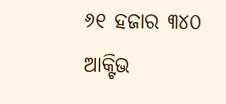୬୧ ହଜାର ୩୪୦ ଆକ୍ଟିଭ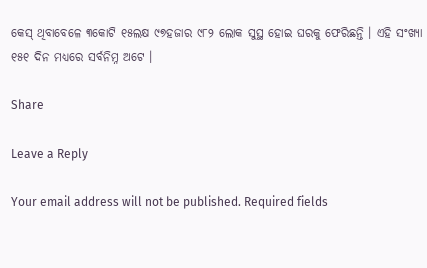କେସ୍ ଥିବାବେଳେ ୩କୋଟି ୧୫ଲକ୍ଷ ୯୭ହଜାର ୯୮୨ ଲୋକ ସୁସ୍ଥ ହୋଇ ଘରକୁ ଫେରିଛନ୍ତି । ଏହି ସଂଖ୍ୟା ୧୫୧ ଦିନ ମଧ୍ୟରେ ସର୍ବନିମ୍ନ ଅଟେ ।

Share

Leave a Reply

Your email address will not be published. Required fields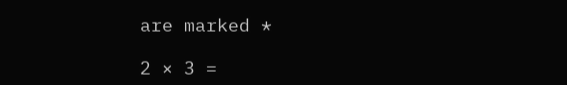are marked *

2 × 3 =